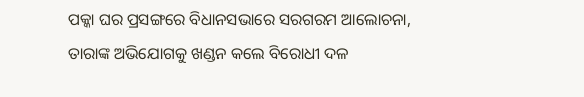ପକ୍କା ଘର ପ୍ରସଙ୍ଗରେ ବିଧାନସଭାରେ ସରଗରମ ଆଲୋଚନା, ତାରାଙ୍କ ଅଭିଯୋଗକୁ ଖଣ୍ଡନ କଲେ ବିରୋଧୀ ଦଳ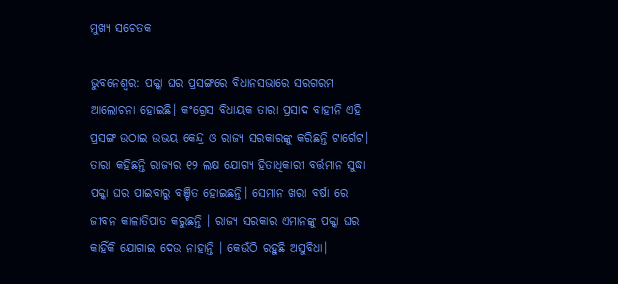ମୁଖ୍ୟ ସଚେତକ

ଭୁବନେଶ୍ୱର: ପକ୍କା ଘର ପ୍ରସଙ୍ଗରେ ବିଧାନସଭାରେ ସରଗରମ ଆଲୋଚନା ହୋଇଛି। କଂଗ୍ରେସ ବିଧାୟକ ତାରା ପ୍ରସାଦ ବାହୀନି ଏହି ପ୍ରସଙ୍ଗ ଉଠାଇ ଉଭୟ କେନ୍ଦ୍ର ଓ ରାଜ୍ୟ ସରକାରଙ୍କୁ କରିଛନ୍ତି ଟାର୍ଗେଟ। ତାରା କହିଛନ୍ତି ରାଜ୍ୟର ୧୨ ଲକ୍ଷ ଯୋଗ୍ୟ ହିତାଧିକାରୀ ବର୍ତ୍ତମାନ ସୁଦ୍ଧା ପକ୍କା ଘର ପାଇବାରୁ ବଞ୍ଚିତ ହୋଇଛନ୍ତି। ସେମାନ ଖରା ବର୍ଷା ରେ ଜୀବନ କାଳାତିପାତ କରୁଛନ୍ତି । ରାଜ୍ୟ ସରକାର ଏମାନଙ୍କୁ ପକ୍କା ଘର କାହିଁକି ଯୋଗାଇ ଦେଉ ନାହାନ୍ତି । କେଉଁଠି ରହୁଛି ଅସୁବିଧା।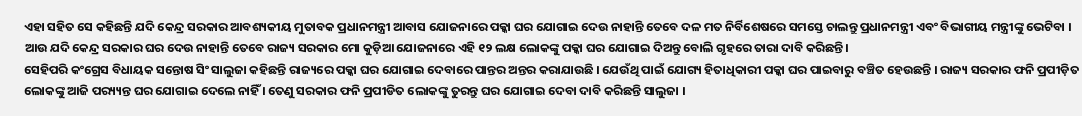ଏହା ସହିତ ସେ କହିଛନ୍ତି ଯଦି କେନ୍ଦ୍ର ସରକାର ଆବଶ୍ୟକୀୟ ମୁତାବକ ପ୍ରଧାନମନ୍ତ୍ରୀ ଆବାସ ଯୋଜନାରେ ପକ୍କା ଘର ଯୋଗାଇ ଦେଉ ନାହାନ୍ତି ତେବେ ଦଳ ମତ ନିର୍ବିଶେଷରେ ସମସ୍ତେ ଚାଲନ୍ତୁ ପ୍ରଧାନମନ୍ତ୍ରୀ ଏବଂ ବିଭାଗୀୟ ମନ୍ତ୍ରୀଙ୍କୁ ଭେଟିବା । ଆଉ ଯଦି କେନ୍ଦ୍ର ସରକାର ଘର ଦେଉ ନାହାନ୍ତି ତେବେ ରାଜ୍ୟ ସରକାର ମୋ କୁଡ଼ିଆ ଯୋଜନାରେ ଏହି ୧୨ ଲକ୍ଷ ଲୋକଙ୍କୁ ପକ୍କା ଘର ଯୋଗାଇ ଦିଅନ୍ତୁ ବୋଲି ଗୃହରେ ତାରା ଦାବି କରିଛନ୍ତି।
ସେହିପରି କଂଗ୍ରେସ ବିଧାୟକ ସନ୍ତୋଷ ସିଂ ସାଲୁଜା କହିଛନ୍ତି ରାଜ୍ୟରେ ପକ୍କା ଘର ଯୋଗାଇ ଦେବାରେ ପାନ୍ତର ଅନ୍ତର କରାଯାଉଛି । ଯେଉଁଥି ପାଇଁ ଯୋଗ୍ୟ ହିତାଧିକାରୀ ପକ୍କା ଘର ପାଇବାରୁ ବଞ୍ଚିତ ହେଉଛନ୍ତି । ରାଜ୍ୟ ସରକାର ଫନି ପ୍ରପୀଡ଼ିତ ଲୋକଙ୍କୁ ଆଜି ପର‌୍ୟ୍ୟନ୍ତ ଘର ଯୋଗାଇ ଦେଲେ ନାହିଁ । ତେଣୁ ସରକାର ଫନି ପ୍ରପୀଡିତ ଲୋକଙ୍କୁ ତୁରନ୍ତୁ ଘର ଯୋଗାଇ ଦେବା ଦାବି କରିଛନ୍ତି ସାଲୁଜା ।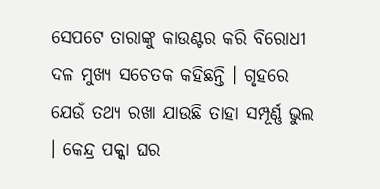ସେପଟେ ତାରାଙ୍କୁ କାଉଣ୍ଟର କରି ବିରୋଧୀ ଦଳ ମୁଖ୍ୟ ସଚେତକ କହିଛନ୍ତି । ଗୃହରେ ଯେଉଁ ତଥ୍ୟ ରଖା ଯାଉଛି ତାହା ସମ୍ପୂର୍ଣ୍ଣ ଭୁଲ । କେନ୍ଦ୍ର ପକ୍କା ଘର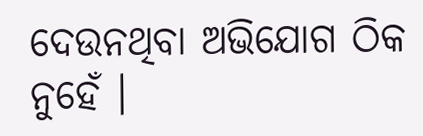ଦେଉନଥିବା ଅଭିଯୋଗ ଠିକ ନୁହେଁ ।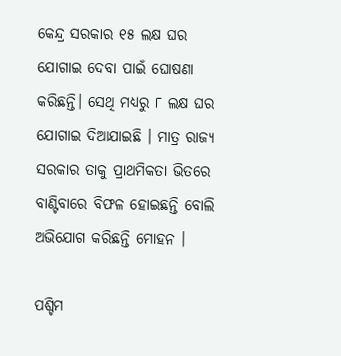କେନ୍ଦ୍ର ସରକାର ୧୫ ଲକ୍ଷ ଘର ଯୋଗାଇ ଦେବା ପାଇଁ ଘୋଷଣା କରିଛନ୍ତି। ସେଥି ମଧ୍ୟରୁ ୮ ଲକ୍ଷ ଘର ଯୋଗାଇ ଦିଆଯାଇଛି । ମାତ୍ର ରାଜ୍ୟ ସରକାର ତାକୁ ପ୍ରାଥମିକତା ଭିତରେ ବାଣ୍ଟିବାରେ ବିଫଳ ହୋଇଛନ୍ତି ବୋଲି ଅଭିଯୋଗ କରିଛନ୍ତି ମୋହନ ।

ପଶ୍ଚିମ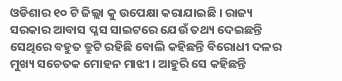ଓଡିଶାର ୧୦ ଟି ଜିଲ୍ଲା କୁ ଉପେକ୍ଷା କରାଯାଇଛି । ରାଜ୍ୟ ସରକାର ଆବାସ ପ୍ଳସ ସାଇଟରେ ଯେଉଁ ତଥ୍ୟ ଦେଇଛନ୍ତି ସେଥିରେ ବହୁତ ତ୍ରୁଟି ରହିଛି ବୋଲି କହିଛନ୍ତି ବିରୋଧୀ ଦଳର ମୁଖ୍ୟ ସଚେତକ ମୋହନ ମାଝୀ । ଆହୁରି ସେ କହିଛନ୍ତି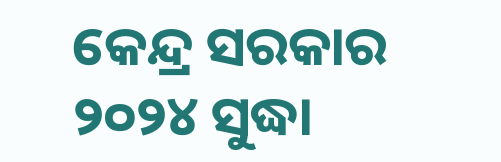କେନ୍ଦ୍ର ସରକାର ୨୦୨୪ ସୁଦ୍ଧା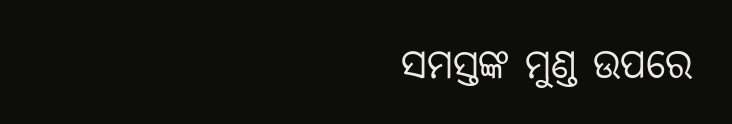ସମସ୍ତଙ୍କ ମୁଣ୍ଡ ଉପରେ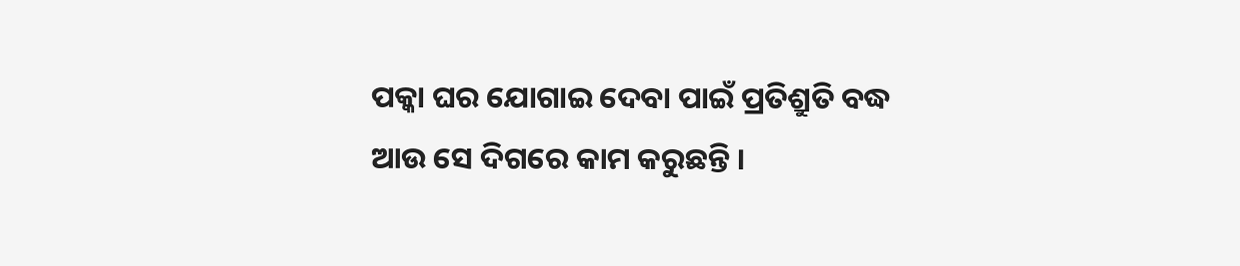ପକ୍କା ଘର ଯୋଗାଇ ଦେବା ପାଇଁ ପ୍ରତିଶ୍ରୁତି ବଦ୍ଧ ଆଉ ସେ ଦିଗରେ କାମ କରୁଛନ୍ତି ।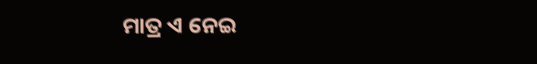ମାତ୍ର ଏ ନେଇ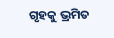ଗୃହକୁ ଭ୍ରମିତ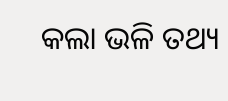କଲା ଭଳି ତଥ୍ୟ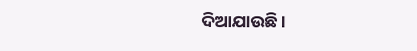ଦିଆଯାଉଛି ।